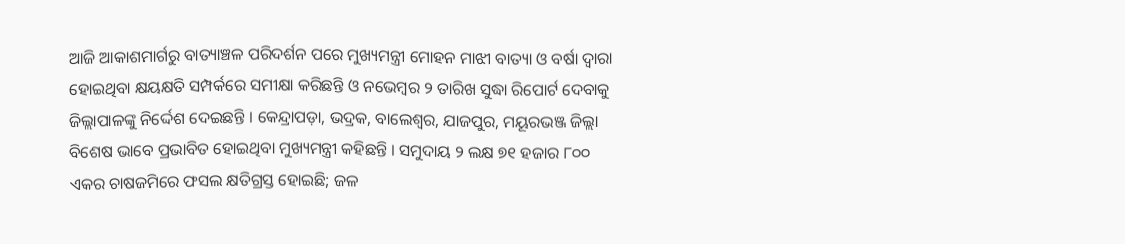ଆଜି ଆକାଶମାର୍ଗରୁ ବାତ୍ୟାଞ୍ଚଳ ପରିଦର୍ଶନ ପରେ ମୁଖ୍ୟମନ୍ତ୍ରୀ ମୋହନ ମାଝୀ ବାତ୍ୟା ଓ ବର୍ଷା ଦ୍ୱାରା ହୋଇଥିବା କ୍ଷୟକ୍ଷତି ସମ୍ପର୍କରେ ସମୀକ୍ଷା କରିଛନ୍ତି ଓ ନଭେମ୍ବର ୨ ତାରିଖ ସୁଦ୍ଧା ରିପୋର୍ଟ ଦେବାକୁ ଜିଲ୍ଲାପାଳଙ୍କୁ ନିର୍ଦ୍ଦେଶ ଦେଇଛନ୍ତି । କେନ୍ଦ୍ରାପଡ଼ା, ଭଦ୍ରକ, ବାଲେଶ୍ୱର, ଯାଜପୁର, ମୟୂରଭଞ୍ଜ ଜିଲ୍ଲା ବିଶେଷ ଭାବେ ପ୍ରଭାବିତ ହୋଇଥିବା ମୁଖ୍ୟମନ୍ତ୍ରୀ କହିଛନ୍ତି । ସମୁଦାୟ ୨ ଲକ୍ଷ ୭୧ ହଜାର ୮୦୦ ଏକର ଚାଷଜମିରେ ଫସଲ କ୍ଷତିଗ୍ରସ୍ତ ହୋଇଛି; ଜଳ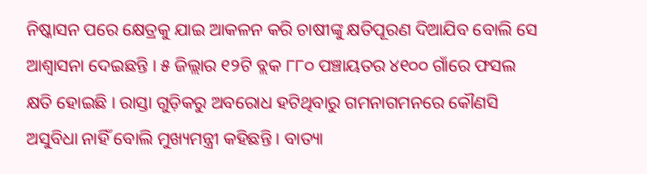ନିଷ୍କାସନ ପରେ କ୍ଷେତ୍ରକୁ ଯାଇ ଆକଳନ କରି ଚାଷୀଙ୍କୁ କ୍ଷତିପୂରଣ ଦିଆଯିବ ବୋଲି ସେ ଆଶ୍ୱାସନା ଦେଇଛନ୍ତି । ୫ ଜିଲ୍ଲାର ୧୨ଟି ବ୍ଲକ ୮୮୦ ପଞ୍ଚାୟତର ୪୧୦୦ ଗାଁରେ ଫସଲ କ୍ଷତି ହୋଇଛି । ରାସ୍ତା ଗୁଡ଼ିକରୁ ଅବରୋଧ ହଟିଥିବାରୁ ଗମନାଗମନରେ କୌଣସି ଅସୁବିଧା ନାହିଁ ବୋଲି ମୁଖ୍ୟମନ୍ତ୍ରୀ କହିଛନ୍ତି । ବାତ୍ୟା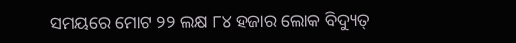ସମୟରେ ମୋଟ ୨୨ ଲକ୍ଷ ୮୪ ହଜାର ଲୋକ ବିଦ୍ୟୁତ୍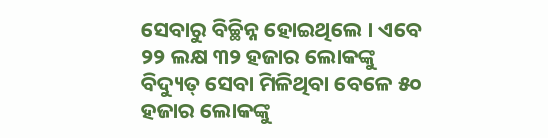ସେବାରୁ ବିଚ୍ଛିନ୍ନ ହୋଇଥିଲେ । ଏବେ ୨୨ ଲକ୍ଷ ୩୨ ହଜାର ଲୋକଙ୍କୁ ବିଦ୍ୟୁତ୍ ସେବା ମିଳିଥିବା ବେଳେ ୫୦ ହଜାର ଲୋକଙ୍କୁ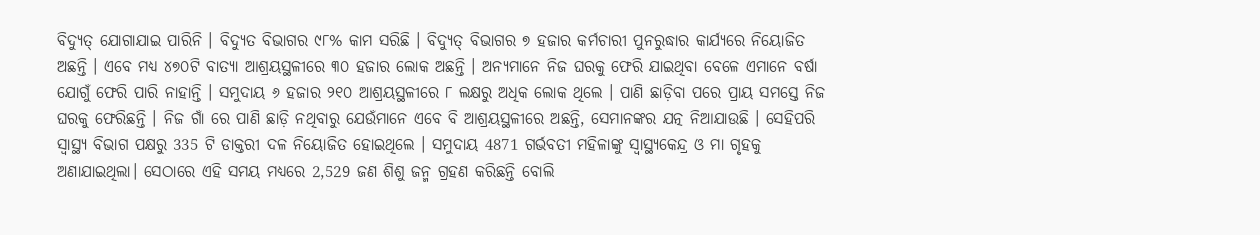ବିଦ୍ୟୁତ୍ ଯୋଗାଯାଇ ପାରିନି । ବିଦ୍ୟୁତ ବିଭାଗର ୯୮% କାମ ସରିଛି । ବିଦ୍ୟୁତ୍ ବିଭାଗର ୭ ହଜାର କର୍ମଚାରୀ ପୁନରୁଦ୍ଧାର କାର୍ଯ୍ୟରେ ନିୟୋଜିତ ଅଛନ୍ତି । ଏବେ ମଧ୍ୟ ୪୭୦ଟି ବାତ୍ୟା ଆଶ୍ରୟସ୍ଥଳୀରେ ୩୦ ହଜାର ଲୋକ ଅଛନ୍ତି । ଅନ୍ୟମାନେ ନିଜ ଘରକୁ ଫେରି ଯାଇଥିବା ବେଳେ ଏମାନେ ବର୍ଷା ଯୋଗୁଁ ଫେରି ପାରି ନାହାନ୍ତି । ସମୁଦାୟ ୬ ହଜାର ୨୧୦ ଆଶ୍ରୟସ୍ଥଳୀରେ ୮ ଲକ୍ଷରୁ ଅଧିକ ଲୋକ ଥିଲେ । ପାଣି ଛାଡ଼ିବା ପରେ ପ୍ରାୟ ସମସ୍ତେ ନିଜ ଘରକୁ ଫେରିଛନ୍ତି । ନିଜ ଗାଁ ରେ ପାଣି ଛାଡ଼ି ନଥିବାରୁ ଯେଉଁମାନେ ଏବେ ବି ଆଶ୍ରୟସ୍ଥଳୀରେ ଅଛନ୍ତି, ସେମାନଙ୍କର ଯତ୍ନ ନିଆଯାଉଛି । ସେହିପରି ସ୍ୱାସ୍ଥ୍ୟ ବିଭାଗ ପକ୍ଷରୁ 335 ଟି ଡାକ୍ତରୀ ଦଳ ନିୟୋଜିତ ହୋଇଥିଲେ । ସମୁଦାୟ 4871 ଗର୍ଭବତୀ ମହିଳାଙ୍କୁ ସ୍ୱାସ୍ଥ୍ୟକେନ୍ଦ୍ର ଓ ମା ଗୃହକୁ ଅଣାଯାଇଥିଲା। ସେଠାରେ ଏହି ସମୟ ମଧ୍ୟରେ 2,529 ଜଣ ଶିଶୁ ଜନ୍ମ ଗ୍ରହଣ କରିଛନ୍ତି ବୋଲି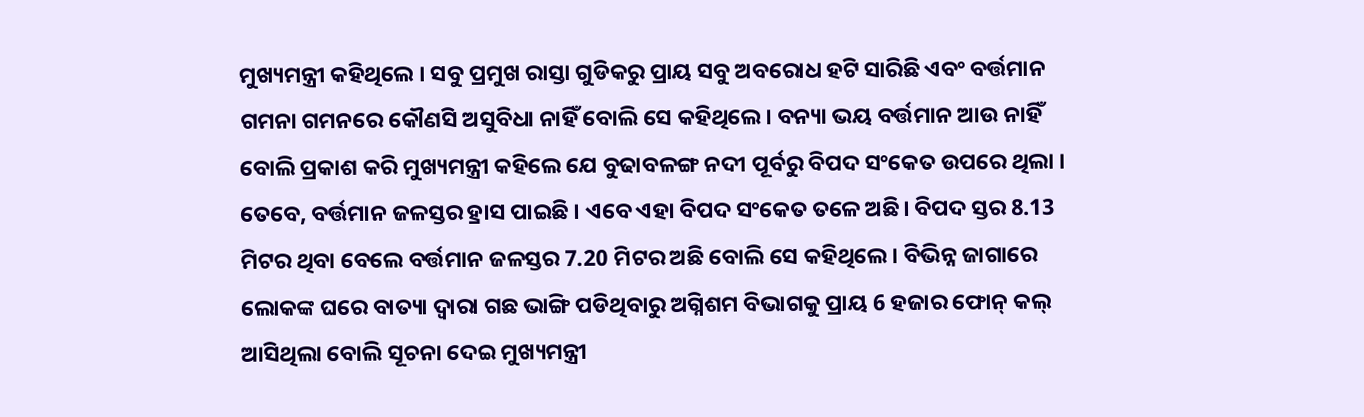ମୁଖ୍ୟମନ୍ତ୍ରୀ କହିଥିଲେ । ସବୁ ପ୍ରମୁଖ ରାସ୍ତା ଗୁଡିକରୁ ପ୍ରାୟ ସବୁ ଅବରୋଧ ହଟି ସାରିଛି ଏବଂ ବର୍ତ୍ତମାନ ଗମନା ଗମନରେ କୌଣସି ଅସୁବିଧା ନାହିଁ ବୋଲି ସେ କହିଥିଲେ। ବନ୍ୟା ଭୟ ବର୍ତ୍ତମାନ ଆଉ ନାହିଁ ବୋଲି ପ୍ରକାଶ କରି ମୁଖ୍ୟମନ୍ତ୍ରୀ କହିଲେ ଯେ ବୁଢାବଳଙ୍ଗ ନଦୀ ପୂର୍ବରୁ ବିପଦ ସଂକେତ ଉପରେ ଥିଲା । ତେବେ, ବର୍ତ୍ତମାନ ଜଳସ୍ତର ହ୍ରାସ ପାଇଛି । ଏବେ ଏହା ବିପଦ ସଂକେତ ତଳେ ଅଛି। ବିପଦ ସ୍ତର 8.13 ମିଟର ଥିବା ବେଲେ ବର୍ତ୍ତମାନ ଜଳସ୍ତର 7.20 ମିଟର ଅଛି ବୋଲି ସେ କହିଥିଲେ। ବିଭିନ୍ନ ଜାଗାରେ ଲୋକଙ୍କ ଘରେ ବାତ୍ୟା ଦ୍ୱାରା ଗଛ ଭାଙ୍ଗି ପଡିଥିବାରୁ ଅଗ୍ନିଶମ ବିଭାଗକୁ ପ୍ରାୟ 6 ହଜାର ଫୋନ୍ କଲ୍ ଆସିଥିଲା ବୋଲି ସୂଚନା ଦେଇ ମୁଖ୍ୟମନ୍ତ୍ରୀ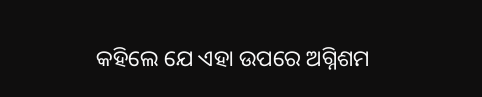କହିଲେ ଯେ ଏହା ଉପରେ ଅଗ୍ନିଶମ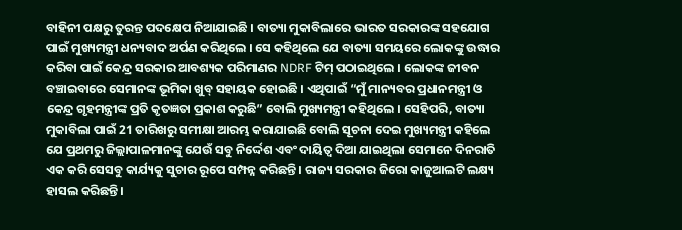ବାହିନୀ ପକ୍ଷରୁ ତୁରନ୍ତ ପଦକ୍ଷେପ ନିଆଯାଇଛି । ବାତ୍ୟା ମୁକାବିଲାରେ ଭାରତ ସରକାରଙ୍କ ସହଯୋଗ ପାଇଁ ମୁଖ୍ୟମନ୍ତ୍ରୀ ଧନ୍ୟବାଦ ଅର୍ପଣ କରିଥିଲେ । ସେ କହିଥିଲେ ଯେ ବାତ୍ୟା ସମୟରେ ଲୋକଙ୍କୁ ଉଦ୍ଧାର କରିବା ପାଇଁ କେନ୍ଦ୍ର ସରକାର ଆବଶ୍ୟକ ପରିମାଣର NDRF ଟିମ୍ ପଠାଇଥିଲେ । ଲୋକଙ୍କ ଜୀବନ ବଞ୍ଚାଇବାରେ ସେମାନଙ୍କ ଭୂମିକା ଖୁବ୍ ସହାୟକ ହୋଇଛି । ଏଥିପାଇଁ “ମୁଁ ମାନ୍ୟବର ପ୍ରଧାନମନ୍ତ୍ରୀ ଓ କେନ୍ଦ୍ର ଗୃହମନ୍ତ୍ରୀଙ୍କ ପ୍ରତି କୃତଜ୍ଞତା ପ୍ରକାଶ କରୁଛି” ବୋଲି ମୁଖ୍ୟମନ୍ତ୍ରୀ କହିଥିଲେ । ସେହିପରି, ବାତ୍ୟା ମୁକାବିଲା ପାଇଁ 21 ତାରିଖରୁ ସମୀକ୍ଷା ଆରମ୍ଭ କରାଯାଇଛି ବୋଲି ସୂଚନା ଦେଇ ମୁଖ୍ୟମନ୍ତ୍ରୀ କହିଲେ ଯେ ପ୍ରଥମରୁ ଜିଲ୍ଲାପାଳମାନଙ୍କୁ ଯେଉଁ ସବୁ ନିର୍ଦ୍ଦେଶ ଏବଂ ଦାୟିତ୍ୱ ଦିଆ ଯାଇଥିଲା ସେମାନେ ଦିନରାତି ଏକ କରି ସେସବୁ କାର୍ଯ୍ୟକୁ ସୁଚାର ରୂପେ ସମ୍ପନ୍ନ କରିଛନ୍ତି । ରାଜ୍ୟ ସରକାର ଜିରୋ କାଜୁଆଲଟି ଲକ୍ଷ୍ୟ ହାସଲ କରିଛନ୍ତି ।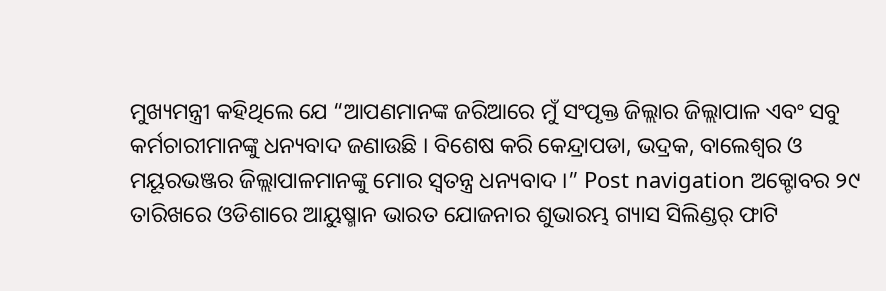ମୁଖ୍ୟମନ୍ତ୍ରୀ କହିଥିଲେ ଯେ “ଆପଣମାନଙ୍କ ଜରିଆରେ ମୁଁ ସଂପୃକ୍ତ ଜିଲ୍ଲାର ଜିଲ୍ଲାପାଳ ଏବଂ ସବୁ କର୍ମଚାରୀମାନଙ୍କୁ ଧନ୍ୟବାଦ ଜଣାଉଛି । ବିଶେଷ କରି କେନ୍ଦ୍ରାପଡା, ଭଦ୍ରକ, ବାଲେଶ୍ୱର ଓ ମୟୂରଭଞ୍ଜର ଜିଲ୍ଲାପାଳମାନଙ୍କୁ ମୋର ସ୍ୱତନ୍ତ୍ର ଧନ୍ୟବାଦ ।” Post navigation ଅକ୍ଟୋବର ୨୯ ତାରିଖରେ ଓଡିଶାରେ ଆୟୁଷ୍ମାନ ଭାରତ ଯୋଜନାର ଶୁଭାରମ୍ଭ ଗ୍ୟାସ ସିଲିଣ୍ଡର୍ ଫାଟି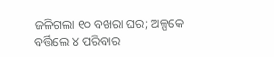ଜଳିଗଲା ୧୦ ବଖରା ଘର; ଅଳ୍ପକେ ବର୍ତ୍ତିଲେ ୪ ପରିବାର